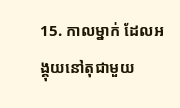15. កាលម្នាក់ ដែលអង្គុយនៅតុជាមួយ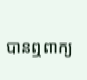បានឮពាក្យ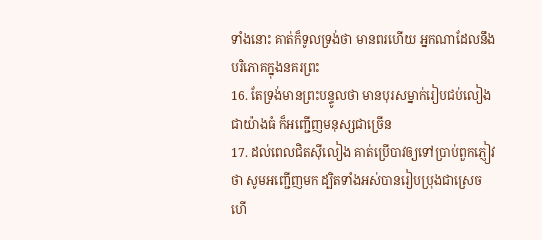ទាំងនោះ គាត់ក៏ទូលទ្រង់ថា មានពរហើយ អ្នកណាដែលនឹងបរិភោគក្នុងនគរព្រះ
16. តែទ្រង់មានព្រះបន្ទូលថា មានបុរសម្នាក់រៀបជប់លៀងជាយ៉ាងធំ ក៏អញ្ជើញមនុស្សជាច្រើន
17. ដល់ពេលជិតស៊ីលៀង គាត់ប្រើបាវឲ្យទៅប្រាប់ពួកភ្ញៀវថា សូមអញ្ជើញមក ដ្បិតទាំងអស់បានរៀបប្រុងជាស្រេចហើ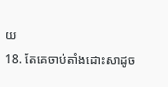យ
18. តែគេចាប់តាំងដោះសាដូច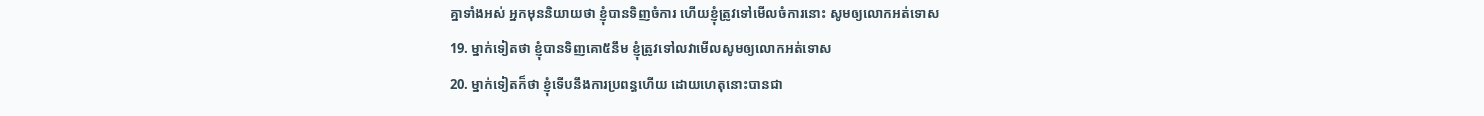គ្នាទាំងអស់ អ្នកមុននិយាយថា ខ្ញុំបានទិញចំការ ហើយខ្ញុំត្រូវទៅមើលចំការនោះ សូមឲ្យលោកអត់ទោស
19. ម្នាក់ទៀតថា ខ្ញុំបានទិញគោ៥នឹម ខ្ញុំត្រូវទៅលវាមើលសូមឲ្យលោកអត់ទោស
20. ម្នាក់ទៀតក៏ថា ខ្ញុំទើបនឹងការប្រពន្ធហើយ ដោយហេតុនោះបានជា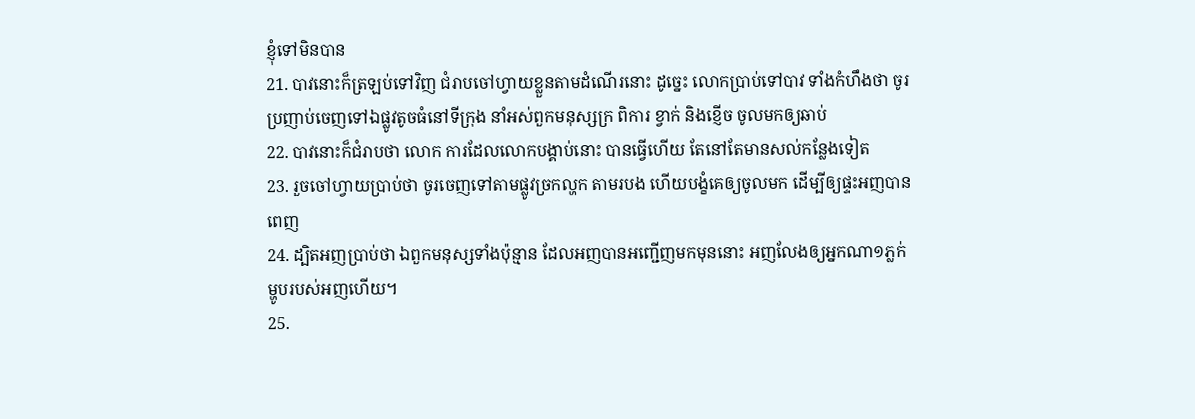ខ្ញុំទៅមិនបាន
21. បាវនោះក៏ត្រឡប់ទៅវិញ ជំរាបចៅហ្វាយខ្លួនតាមដំណើរនោះ ដូច្នេះ លោកប្រាប់ទៅបាវ ទាំងកំហឹងថា ចូរប្រញាប់ចេញទៅឯផ្លូវតូចធំនៅទីក្រុង នាំអស់ពួកមនុស្សក្រ ពិការ ខ្វាក់ និងខ្ញើច ចូលមកឲ្យឆាប់
22. បាវនោះក៏ជំរាបថា លោក ការដែលលោកបង្គាប់នោះ បានធ្វើហើយ តែនៅតែមានសល់កន្លែងទៀត
23. រួចចៅហ្វាយប្រាប់ថា ចូរចេញទៅតាមផ្លូវច្រកល្ហក តាមរបង ហើយបង្ខំគេឲ្យចូលមក ដើម្បីឲ្យផ្ទះអញបានពេញ
24. ដ្បិតអញប្រាប់ថា ឯពួកមនុស្សទាំងប៉ុន្មាន ដែលអញបានអញ្ជើញមកមុននោះ អញលែងឲ្យអ្នកណា១ភ្លក់ម្ហូបរបស់អញហើយ។
25.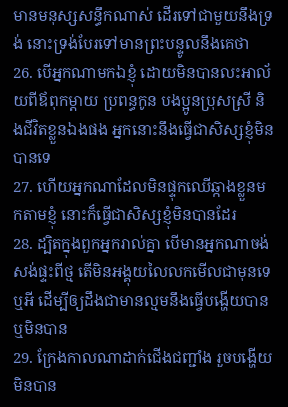មានមនុស្សសន្ធឹកណាស់ ដើរទៅជាមួយនឹងទ្រង់ នោះទ្រង់បែរទៅមានព្រះបន្ទូលនឹងគេថា
26. បើអ្នកណាមកឯខ្ញុំ ដោយមិនបានលះអាល័យពីឪពុកម្តាយ ប្រពន្ធកូន បងប្អូនប្រុសស្រី និងជីវិតខ្លួនឯងផង អ្នកនោះនឹងធ្វើជាសិស្សខ្ញុំមិនបានទេ
27. ហើយអ្នកណាដែលមិនផ្ទុកឈើឆ្កាងខ្លួនមកតាមខ្ញុំ នោះក៏ធ្វើជាសិស្សខ្ញុំមិនបានដែរ
28. ដ្បិតក្នុងពួកអ្នករាល់គ្នា បើមានអ្នកណាចង់សង់ផ្ទះពីថ្ម តើមិនអង្គុយលៃលកមើលជាមុនទេឬអី ដើម្បីឲ្យដឹងជាមានល្មមនឹងធ្វើបង្ហើយបានឬមិនបាន
29. ក្រែងកាលណាដាក់ជើងជញ្ជាំង រួចបង្ហើយមិនបាន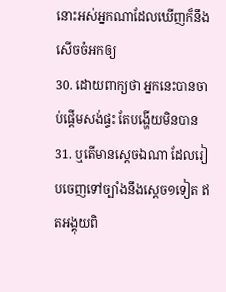នោះអស់អ្នកណាដែលឃើញក៏នឹងសើចចំអកឲ្យ
30. ដោយពាក្យថា អ្នកនេះបានចាប់ផ្តើមសង់ផ្ទះ តែបង្ហើយមិនបាន
31. ឬតើមានស្តេចឯណា ដែលរៀបចេញទៅច្បាំងនឹងស្តេច១ទៀត ឥតអង្គុយពិ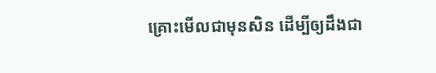គ្រោះមើលជាមុនសិន ដើម្បីឲ្យដឹងជា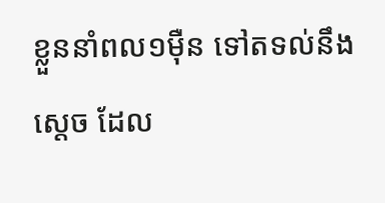ខ្លួននាំពល១ម៉ឺន ទៅតទល់នឹងស្តេច ដែល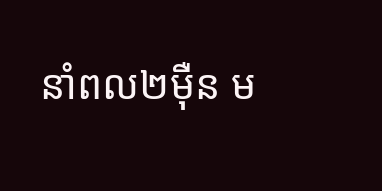នាំពល២ម៉ឺន ម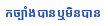កច្បាំងបានឬមិនបាន